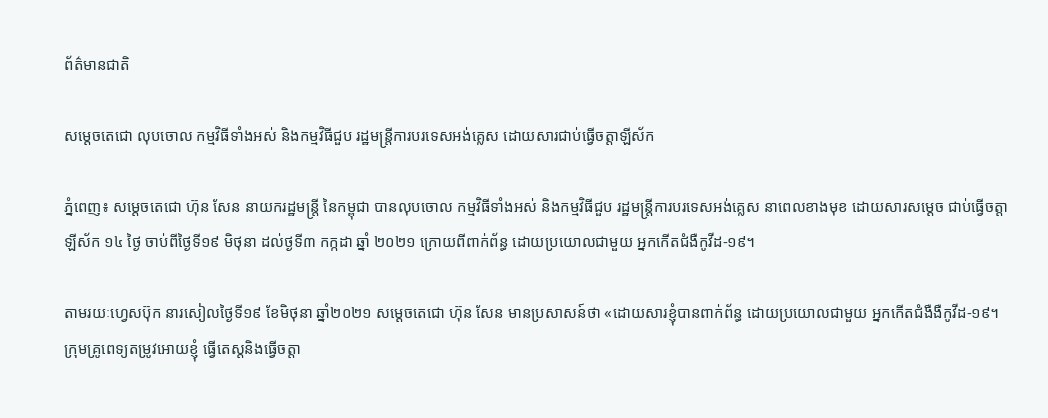ព័ត៌មានជាតិ

សម្ដេចតេជោ លុបចោល កម្មវិធីទាំងអស់ និងកម្មវិធីជួប រដ្ឋមន្ត្រីការបរទេសអង់គ្លេស ដោយសារជាប់ធ្វើចត្តាឡីស័ក

ភ្នំពេញ៖ សម្ដេចតេជោ ហ៊ុន សែន នាយករដ្ឋមន្ត្រី នៃកម្ពុជា បានលុបចោល កម្មវិធីទាំងអស់ និងកម្មវិធីជួប រដ្ឋមន្ត្រីការបរទេសអង់គ្លេស នាពេលខាងមុខ ដោយសារសម្ដេច ជាប់ធ្វើចត្តាឡីស័ក ១៤ ថ្ងៃ ចាប់ពីថ្ងៃទី១៩ មិថុនា ដល់ថ្ងទី៣ កក្កដា ឆ្នាំ ២០២១ ក្រោយពីពាក់ព័ន្ធ ដោយប្រយោលជាមួយ អ្នកកើតជំងឺកូវីដ-១៩។

តាមរយៈហ្វេសប៊ុក នារសៀលថ្ងៃទី១៩ ខែមិថុនា ឆ្នាំ២០២១ សម្ដេចតេជោ ហ៊ុន សែន មានប្រសាសន៍ថា «ដោយសារខ្ញុំបានពាក់ព័ន្ធ ដោយប្រយោលជាមួយ អ្នកកើតជំងឺងឺកូវីដ-១៩។ ក្រុមគ្រូពេទ្យតម្រូវអោយខ្ញុំ ធ្វើតេស្តនិងធ្វើចត្តា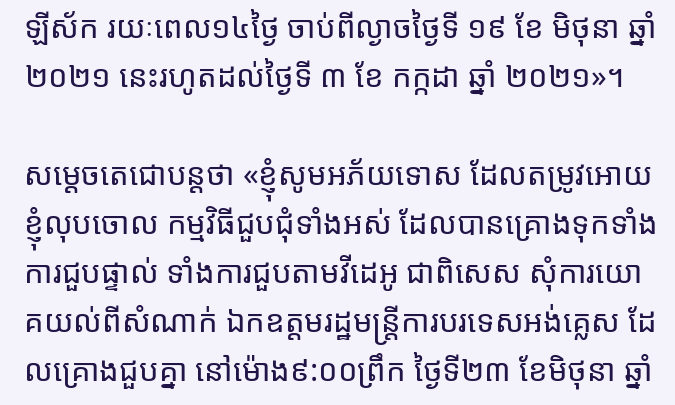ឡីស័ក រយៈពេល១៤ថ្ងៃ ចាប់ពីល្ងាចថ្ងៃទី ១៩ ខែ មិថុនា ឆ្នាំ ២០២១ នេះរហូតដល់ថ្ងៃទី ៣ ខែ កក្កដា ឆ្នាំ ២០២១»។

សម្ដេចតេជោបន្ដថា «ខ្ញុំសូមអភ័យទោស ដែលតម្រូវអោយខ្ញុំលុបចោល កម្មវិធីជួបជុំទាំងអស់ ដែលបានគ្រោងទុកទាំងការជួបផ្ទាល់ ទាំងការជួបតាមវីដេអូ ជាពិសេស សុំការយោគយល់ពីសំណាក់ ឯកឧត្តមរដ្ឋមន្ត្រីការបរទេសអង់គ្លេស ដែលគ្រោងជួបគ្នា នៅម៉ោង៩:០០ព្រឹក ថ្ងៃទី២៣ ខែមិថុនា ឆ្នាំ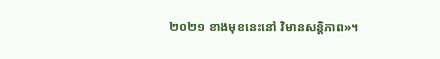២០២១ ខាងមុខនេះនៅ វិមានសន្តិភាព»។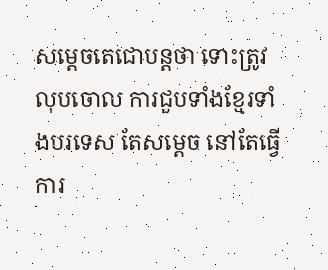សម្ដេចតេជោបន្ដថា ទោះត្រូវលុបចោល ការជួបទាំងខ្មែរទាំងបរទេស តែសម្ដេច នៅតែធ្វើការ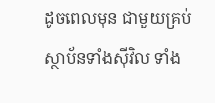ដូចពេលមុន ជាមួយគ្រប់ស្ថាប័នទាំងស៊ីវិល ទាំង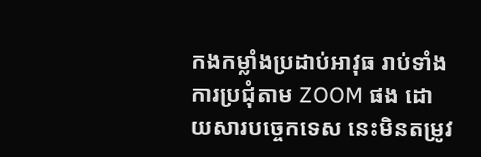កងកម្លាំងប្រដាប់អាវុធ រាប់ទាំងការប្រជុំតាម ZOOM ផង ដោយសារបច្ចេកទេស នេះមិនតម្រូវ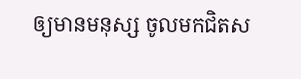ឲ្យមានមនុស្ស ចូលមកជិតស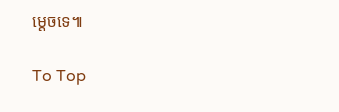ម្ដេចទេ៕

To Top